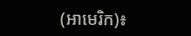(អាមេរិក)៖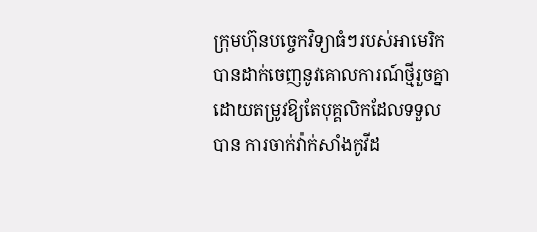ក្រុមហ៊ុនបច្ចេកវិទ្យាធំៗរបស់អាមេរិក បានដាក់ចេញនូវគោលការណ៍ថ្មីរួចគ្នា ដោយតម្រូវឱ្យតែបុគ្គលិកដែលទទួលបាន ការចាក់វ៉ាក់សាំងកូវីដ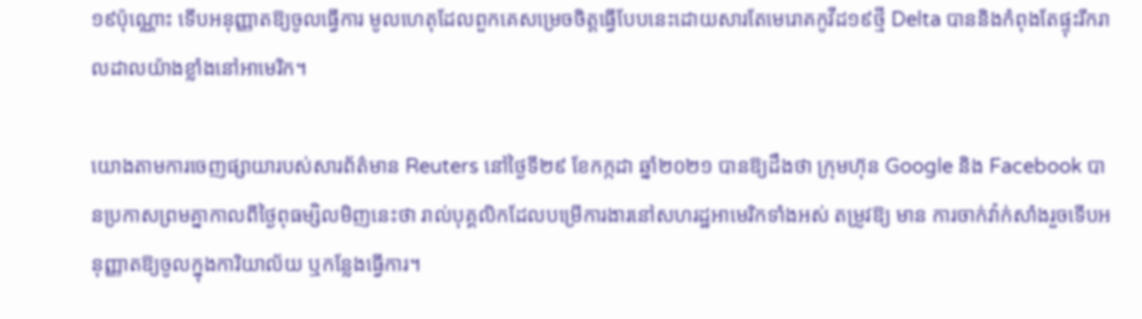១៩ប៉ុណ្ណោះ ទើបអនុញ្ញាតឱ្យចូលធ្វើការ មូលហេតុដែលពួកគេសម្រេចចិត្តធ្វើបែបនេះដោយសារតែមេរោគកូវីដ១៩ថ្មី Delta បាននិងកំពុងតែផ្ទុះរីករាលដាលយ៉ាងខ្លាំងនៅអាមេរិក។

យោងតាមការចេញផ្សាយារបស់សារព័ត៌មាន Reuters នៅថ្ងៃទី២៩ ខែកក្កដា ឆ្នាំ២០២១ បានឱ្យដឹងថា ក្រុមហ៊ុន Google និង Facebook បានប្រកាសព្រមគ្នាកាលពីថ្ងៃពុធម្សិលមិញនេះថា រាល់បុគ្គលិកដែលបម្រើការងារនៅសហរដ្ឋអាមេរិកទាំងអស់ តម្រូវឱ្យ មាន ការចាក់វ៉ាក់សាំងរួចទើបអនុញ្ញាតឱ្យចូលក្នុងការិយាល័យ ឬកន្លែងធ្វើការ។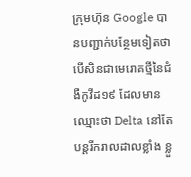ក្រុមហ៊ុន Google បានបញ្ជាក់បន្ថែមទៀតថា បើសិនជាមេរោគថ្មីនៃជំងឺកូវីដ១៩ ដែលមានឈ្មោះថា Delta នៅតែបន្តរីករាលដាលខ្លាំង ខ្លួ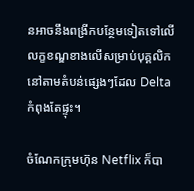នអាចនឹងពង្រីកបន្ថែមទៀតទៅលើលក្ខខណ្ឌខាងលើសម្រាប់បុគ្គលិកនៅតាមតំបន់ផ្សេងៗដែល Delta កំពុងតែផ្ទុះ។

ចំណែកក្រុមហ៊ុន Netflix ក៏បា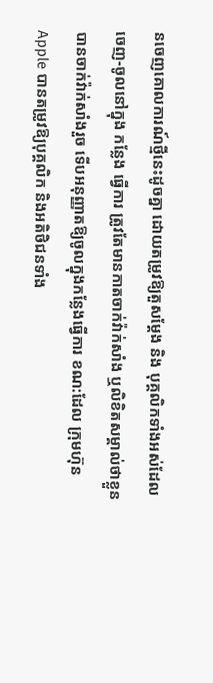នចេញគោលការណ៍ថ្មីនេះដូចគ្នា ដោយតម្រូវឱ្យតួសម្ដែង និង បុគ្គលិកទាំងអស់ដែលចេញ-ចូលនៅក្នុង កន្លែង ធ្វើការ ត្រូវតែមានកាតចាក់វ៉ាក់សាំង ឬលិខិតសម្គាល់ថាខ្លួនបានចាក់វ៉ាក់សាំងរួច ទើបអនុញ្ញាតឱ្យចូលក្នុងកន្លែងធ្វើការ ខណ:ដែល ក្រុមហ៊ុន Apple បានតម្រូវឱ្យបុគ្គលិក និងអតិថិជនទាំង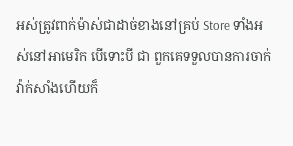អស់ត្រូវពាក់ម៉ាស់ជាដាច់ខាងនៅគ្រប់ Store ទាំងអស់នៅអាមេរិក បើទោះបី ជា ពួកគេទទួលបានការចាក់វ៉ាក់សាំងហើយក៏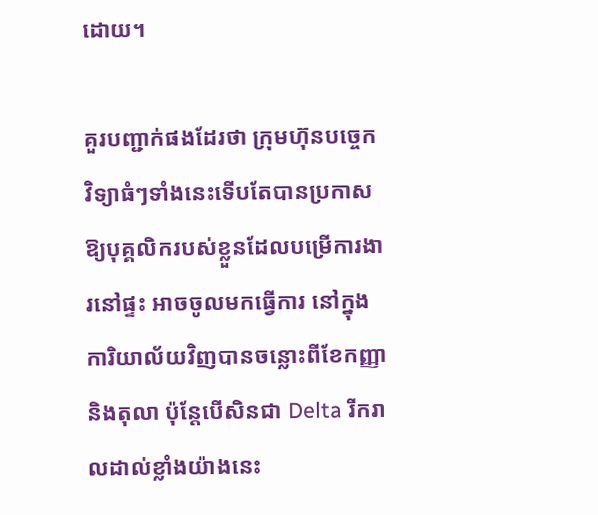ដោយ។

គួរបញ្ជាក់ផងដែរថា ក្រុមហ៊ុនបច្ចេកវិទ្យាធំៗទាំងនេះទើបតែបានប្រកាសឱ្យបុគ្គលិករបស់ខ្លួនដែលបម្រើការងារនៅផ្ទះ អាចចូលមកធ្វើការ នៅក្នុងការិយាល័យវិញបានចន្លោះពីខែកញ្ញា និងតុលា ប៉ុន្តែបើសិនជា Delta រីករាលដាល់ខ្លាំងយ៉ាងនេះ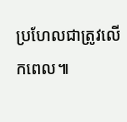ប្រហែលជាត្រូវលើកពេល៕